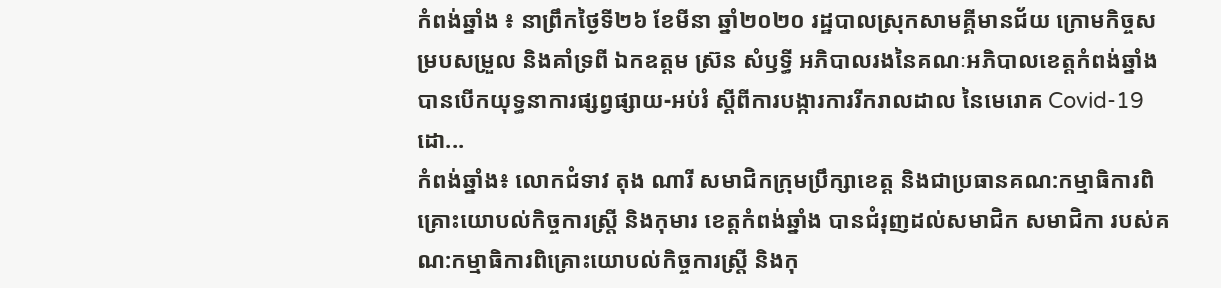កំពង់ឆ្នាំង ៖ នាព្រឹកថ្ងៃទី២៦ ខែមីនា ឆ្នាំ២០២០ រដ្ឋបាលស្រុកសាមគ្គីមានជ័យ ក្រោមកិច្ចសម្របសម្រួល និងគាំទ្រពី ឯកឧត្តម ស្រ៊ន សំឫទ្ធី អភិបាលរងនៃគណៈអភិបាលខេត្តកំពង់ឆ្នាំង បានបេីកយុទ្ធនាការផ្សព្វផ្សាយ-អប់រំ ស្តីពីការបង្ការការរីករាលដាល នៃមេរោគ Covid-19 ដោ...
កំពង់ឆ្នាំង៖ លោកជំទាវ តុង ណារី សមាជិកក្រុមប្រឹក្សាខេត្ត និងជាប្រធានគណ:កម្មាធិការពិគ្រោះយោបល់កិច្ចការស្ត្រី និងកុមារ ខេត្តកំពង់ឆ្នាំង បានជំរុញដល់សមាជិក សមាជិកា របស់គណ:កម្មាធិការពិគ្រោះយោបល់កិច្ចការស្ត្រី និងកុ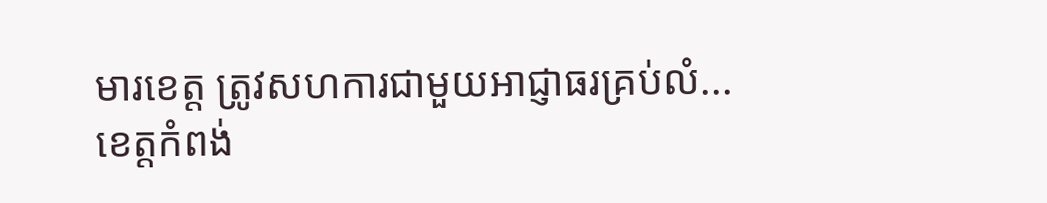មារខេត្ត ត្រូវសហការជាមួយអាជ្ញាធរគ្រប់លំ...
ខេត្តកំពង់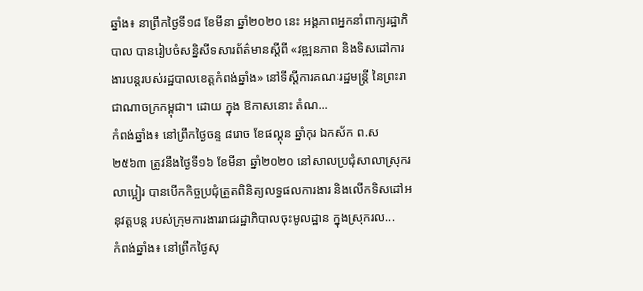ឆ្នាំង៖ នាព្រឹកថ្ងៃទី១៨ ខែមីនា ឆ្នាំ២០២០ នេះ អង្គភាពអ្នកនាំពាក្យរដ្ឋាភិបាល បានរៀបចំសន្និសីទសារព័ត៌មានស្ដីពី «វឌ្ឍនភាព និងទិសដៅការងារបន្ដរបស់រដ្ឋបាលខេត្ដកំពង់ឆ្នាំង» នៅទីស្តីការគណៈរដ្ឋមន្ត្រី នៃព្រះរាជាណាចក្រកម្ពុជា។ ដោយ ក្នុង ឱកាសនោះ តំណ...
កំពង់ឆ្នាំង៖ នៅព្រឹកថ្ងៃចន្ទ ៨រោច ខែផល្គុន ឆ្នាំកុរ ឯកស័ក ព.ស ២៥៦៣ ត្រូវនឹងថ្ងៃទី១៦ ខែមីនា ឆ្នាំ២០២០ នៅសាលប្រជុំសាលាស្រុករលាប្អៀរ បានបើកកិច្ចប្រជុំត្រួតពិនិត្យលទ្ធផលការងារ និងលើកទិសដៅអនុវត្តបន្ត របស់ក្រុមការងាររាជរដ្ឋាភិបាលចុះមូលដ្ឋាន ក្នុងស្រុករល...
កំពង់ឆ្នាំង៖ នៅព្រឹកថ្ងៃសុ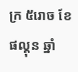ក្រ ៥រោច ខែផល្គុន ឆ្នាំ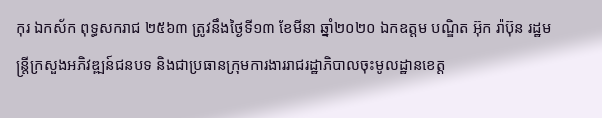កុរ ឯកស័ក ពុទ្ធសករាជ ២៥៦៣ ត្រូវនឹងថ្ងៃទី១៣ ខែមីនា ឆ្នាំ២០២០ ឯកឧត្តម បណ្ឌិត អ៊ុក រ៉ាប៊ុន រដ្ឋមន្រ្តីក្រសួងអភិវឌ្ឍន៍ជនបទ និងជាប្រធានក្រុមការងាររាជរដ្ឋាភិបាលចុះមូលដ្ឋានខេត្ត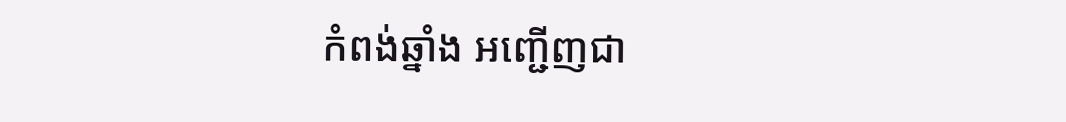កំពង់ឆ្នាំង អញ្ជើញជា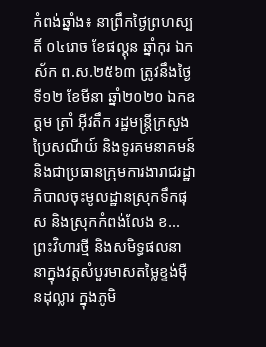កំពង់ឆ្នាំង៖ នាព្រឹកថ្ងៃព្រហស្បតិ៍ ០៤រោច ខែផល្គុន ឆ្នាំកុរ ឯកស័ក ព.ស.២៥៦៣ ត្រូវនឹងថ្ងៃទី១២ ខែមីនា ឆ្នាំ២០២០ ឯកឧត្តម ត្រាំ អុីវតឹក រដ្ឋមន្ត្រីក្រសួងប្រៃសណីយ៍ និងទូរគមនាគមន៍ និងជាប្រធានក្រុមការងារាជរដ្ឋាភិបាលចុះមូលដ្ឋានស្រុកទឹកផុស និងស្រុកកំពង់លែង ខ...
ព្រះវិហារថ្មី និងសមិទ្ធផលនានាក្នុងវត្តសំបួរមាសតម្លៃខ្ទង់ម៉ឺនដុល្លារ ក្នុងភូមិ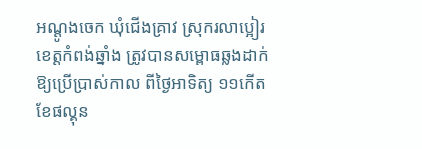អណ្ដូងចេក ឃុំជើងគ្រាវ ស្រុករលាប្អៀរ ខេត្តកំពង់ឆ្នាំង ត្រូវបានសម្ពោធឆ្លងដាក់ឱ្យប្រើប្រាស់កាល ពីថ្ងៃអាទិត្យ ១១កើត ខែផល្គុន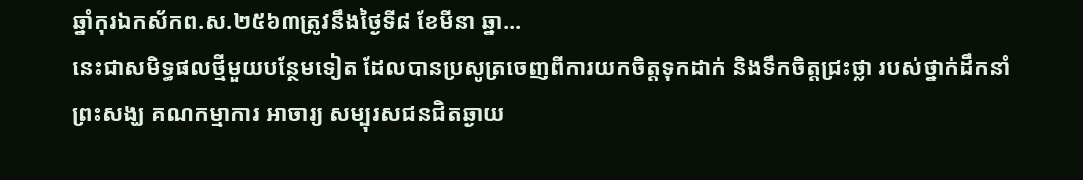ឆ្នាំកុរឯកស័កព.ស.២៥៦៣ត្រូវនឹងថ្ងៃទី៨ ខែមីនា ឆ្នា...
នេះជាសមិទ្ធផលថ្មីមួយបន្ថែមទៀត ដែលបានប្រសូត្រចេញពីការយកចិត្តទុកដាក់ និងទឹកចិត្តជ្រះថ្លា របស់ថ្នាក់ដឹកនាំ ព្រះសង្ឃ គណកម្មាការ អាចារ្យ សម្បុរសជនជិតឆ្ងាយ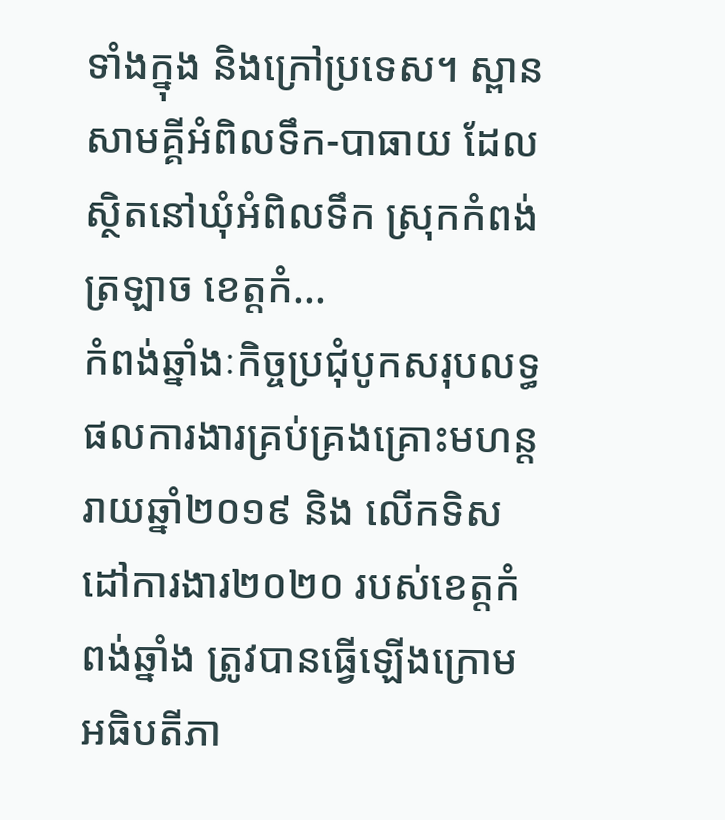ទាំងក្នុង និងក្រៅប្រទេស។ ស្ពានសាមគ្គីអំពិលទឹក-បាធាយ ដែលស្ថិតនៅឃុំអំពិលទឹក ស្រុកកំពង់ត្រឡាច ខេត្តកំ...
កំពង់ឆ្នាំងៈកិច្ចប្រជុំបូកសរុបលទ្ធផលការងារគ្រប់គ្រងគ្រោះមហន្តរាយឆ្នាំ២០១៩ និង លើកទិសដៅការងារ២០២០ របស់ខេត្តកំពង់ឆ្នាំង ត្រូវបានធ្វើឡើងក្រោមអធិបតីភា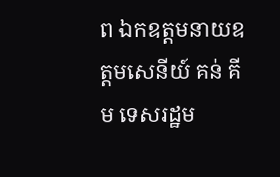ព ឯកឧត្តមនាយឧត្ដមសេនីយ៍ គន់ គីម ទេសរដ្ឋម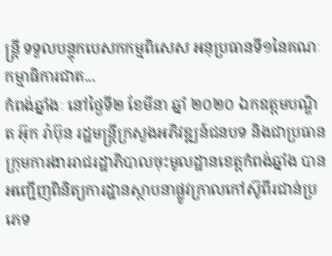ន្ត្រី ទទួលបន្ទុកបេសកកម្មពិសេស អនុប្រធានទី១នៃគណៈកម្មាធិការជាត...
កំពង់ឆ្នាំងៈ នៅថ្ងៃទី២ ខែមីនា ឆ្នាំ ២០២០ ឯកឧត្ដមបណ្ឌិត អ៊ុក រ៉ាប៊ុន រដ្ឋមន្រ្ដីក្រសួងអភិវឌ្ឍន៍ជនបទ និងជាប្រធានក្រុមការងាររាជរដ្ឋាភិបាលចុះមូលដ្ឋានខេត្តកំពង់ឆ្នាំង បានអញ្ជើញពិនិត្យការដ្ឋានស្ថាបនាផ្លូវក្រាលកៅស៊ូពីរជាន់ប្រភេទ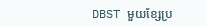DBST មួយខ្សែប្រ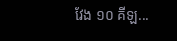វែង ១០ គីឡ...